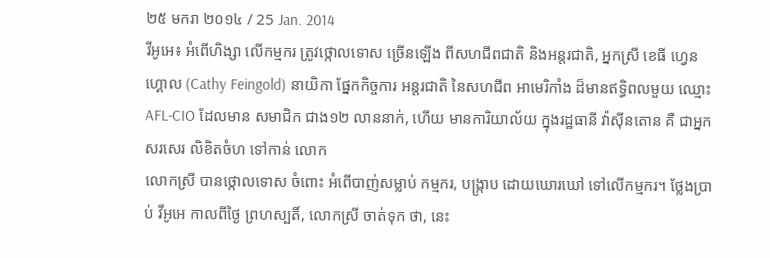២៥ មករា ២០១៤ / 25 Jan. 2014
វីអូអេ៖ អំពើហិង្សា លើកម្មករ ត្រូវថ្កោលទោស ច្រើនឡើង ពីសហជីពជាតិ និងអន្តរជាតិ, អ្នកស្រី ខេធី ហ្វេនហ្គោល (Cathy Feingold) នាយិកា ផ្នែកកិច្ចការ អន្តរជាតិ នៃសហជីព អាមេរិកាំង ដ៏មានឥទ្ធិពលមួយ ឈ្មោះ AFL-CIO ដែលមាន សមាជិក ជាង១២ លាននាក់, ហើយ មានការិយាល័យ ក្នុងរដ្ឋធានី វ៉ាស៊ីនតោន គឺ ជាអ្នកសរសេរ លិខិតចំហ ទៅកាន់ លោក
លោកស្រី បានថ្កោលទោស ចំពោះ អំពើបាញ់សម្លាប់ កម្មករ, បង្ក្រាប ដោយឃោរឃៅ ទៅលើកម្មករ។ ថ្លែងប្រាប់ វីអូអេ កាលពីថ្ងៃ ព្រហស្បតិ៍, លោកស្រី ចាត់ទុក ថា, នេះ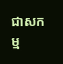ជាសកម្ម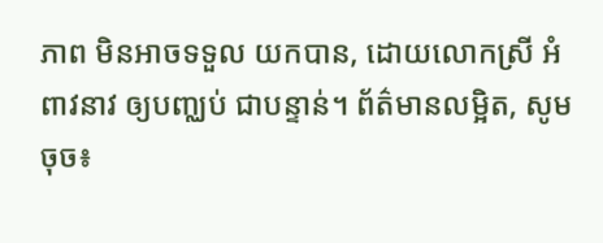ភាព មិនអាចទទួល យកបាន, ដោយលោកស្រី អំពាវនាវ ឲ្យបញ្ឈប់ ជាបន្ទាន់។ ព័ត៌មានលម្អិត, សូម ចុច៖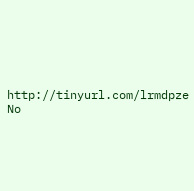http://tinyurl.com/lrmdpze
No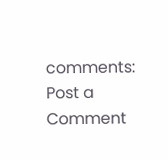comments:
Post a Comment